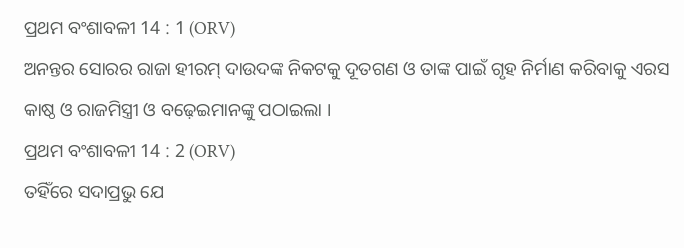ପ୍ରଥମ ବଂଶାବଳୀ 14 : 1 (ORV)
ଅନନ୍ତର ସୋରର ରାଜା ହୀରମ୍ ଦାଉଦଙ୍କ ନିକଟକୁ ଦୂତଗଣ ଓ ତାଙ୍କ ପାଇଁ ଗୃହ ନିର୍ମାଣ କରିବାକୁ ଏରସ କାଷ୍ଠ ଓ ରାଜମିସ୍ତ୍ରୀ ଓ ବଢ଼େଇମାନଙ୍କୁ ପଠାଇଲା ।
ପ୍ରଥମ ବଂଶାବଳୀ 14 : 2 (ORV)
ତହିଁରେ ସଦାପ୍ରଭୁ ଯେ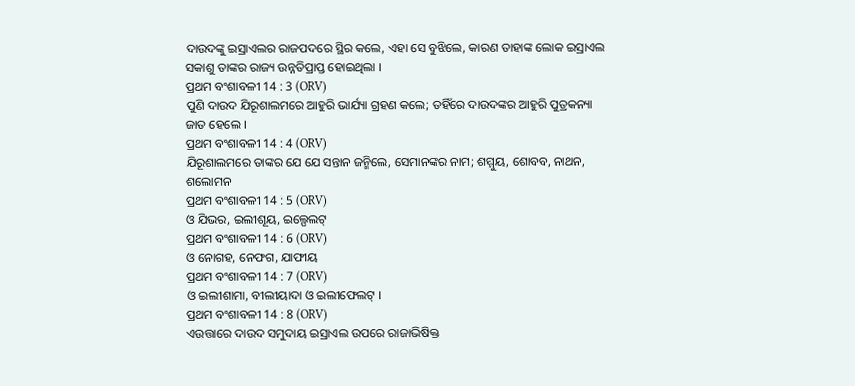ଦାଉଦଙ୍କୁ ଇସ୍ରାଏଲର ରାଜପଦରେ ସ୍ଥିର କଲେ, ଏହା ସେ ବୁଝିଲେ, କାରଣ ତାହାଙ୍କ ଲୋକ ଇସ୍ରାଏଲ ସକାଶୁ ତାଙ୍କର ରାଜ୍ୟ ଉନ୍ନତିପ୍ରାପ୍ତ ହୋଇଥିଲା ।
ପ୍ରଥମ ବଂଶାବଳୀ 14 : 3 (ORV)
ପୁଣି ଦାଉଦ ଯିରୂଶାଲମରେ ଆହୁରି ଭାର୍ଯ୍ୟା ଗ୍ରହଣ କଲେ; ତହିଁରେ ଦାଉଦଙ୍କର ଆହୁରି ପୁତ୍ରକନ୍ୟା ଜାତ ହେଲେ ।
ପ୍ରଥମ ବଂଶାବଳୀ 14 : 4 (ORV)
ଯିରୂଶାଲମରେ ତାଙ୍କର ଯେ ଯେ ସନ୍ତାନ ଜନ୍ମିଲେ, ସେମାନଙ୍କର ନାମ; ଶମ୍ମୁୟ, ଶୋବବ, ନାଥନ, ଶଲୋମନ
ପ୍ରଥମ ବଂଶାବଳୀ 14 : 5 (ORV)
ଓ ଯିଭର, ଇଲୀଶୂୟ, ଇଲ୍ପେଲଟ୍
ପ୍ରଥମ ବଂଶାବଳୀ 14 : 6 (ORV)
ଓ ନୋଗହ, ନେଫଗ, ଯାଫୀୟ
ପ୍ରଥମ ବଂଶାବଳୀ 14 : 7 (ORV)
ଓ ଇଲୀଶାମା, ବୀଲୀୟାଦା ଓ ଇଲୀଫେଲଟ୍ ।
ପ୍ରଥମ ବଂଶାବଳୀ 14 : 8 (ORV)
ଏଉତ୍ତାରେ ଦାଉଦ ସମୁଦାୟ ଇସ୍ରାଏଲ ଉପରେ ରାଜାଭିଷିକ୍ତ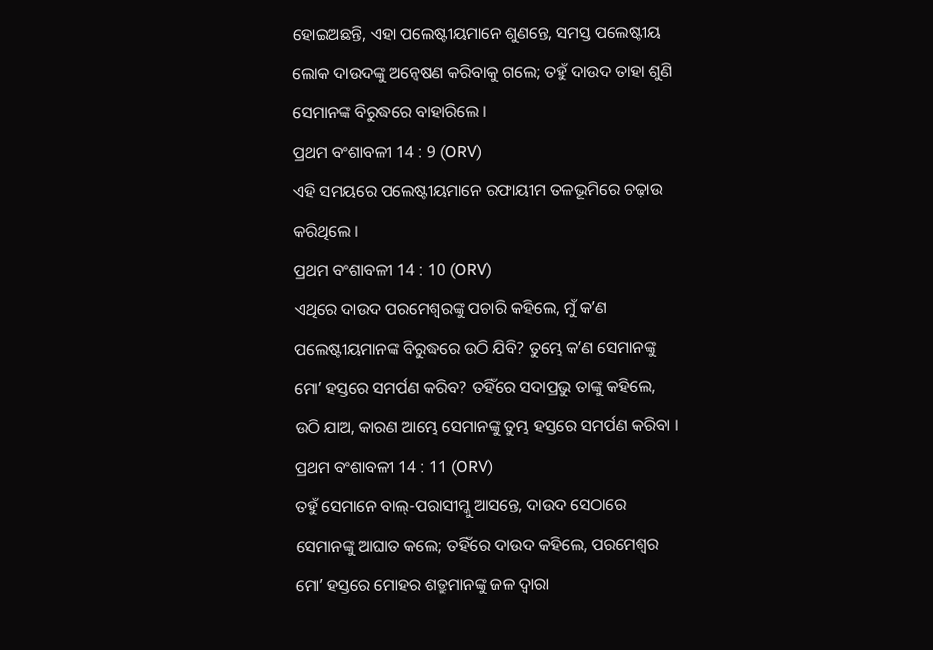ହୋଇଅଛନ୍ତି, ଏହା ପଲେଷ୍ଟୀୟମାନେ ଶୁଣନ୍ତେ, ସମସ୍ତ ପଲେଷ୍ଟୀୟ ଲୋକ ଦାଉଦଙ୍କୁ ଅନ୍ଵେଷଣ କରିବାକୁ ଗଲେ; ତହୁଁ ଦାଉଦ ତାହା ଶୁଣି ସେମାନଙ୍କ ବିରୁଦ୍ଧରେ ବାହାରିଲେ ।
ପ୍ରଥମ ବଂଶାବଳୀ 14 : 9 (ORV)
ଏହି ସମୟରେ ପଲେଷ୍ଟୀୟମାନେ ରଫାୟୀମ ତଳଭୂମିରେ ଚଢ଼ାଉ କରିଥିଲେ ।
ପ୍ରଥମ ବଂଶାବଳୀ 14 : 10 (ORV)
ଏଥିରେ ଦାଉଦ ପରମେଶ୍ଵରଙ୍କୁ ପଚାରି କହିଲେ, ମୁଁ କʼଣ ପଲେଷ୍ଟୀୟମାନଙ୍କ ବିରୁଦ୍ଧରେ ଉଠି ଯିବି? ତୁମ୍ଭେ କʼଣ ସେମାନଙ୍କୁ ମୋʼ ହସ୍ତରେ ସମର୍ପଣ କରିବ? ତହିଁରେ ସଦାପ୍ରଭୁ ତାଙ୍କୁ କହିଲେ, ଉଠି ଯାଅ, କାରଣ ଆମ୍ଭେ ସେମାନଙ୍କୁ ତୁମ୍ଭ ହସ୍ତରେ ସମର୍ପଣ କରିବା ।
ପ୍ରଥମ ବଂଶାବଳୀ 14 : 11 (ORV)
ତହୁଁ ସେମାନେ ବାଲ୍-ପରାସୀମ୍କୁ ଆସନ୍ତେ, ଦାଉଦ ସେଠାରେ ସେମାନଙ୍କୁ ଆଘାତ କଲେ; ତହିଁରେ ଦାଉଦ କହିଲେ, ପରମେଶ୍ଵର ମୋʼ ହସ୍ତରେ ମୋହର ଶତ୍ରୁମାନଙ୍କୁ ଜଳ ଦ୍ଵାରା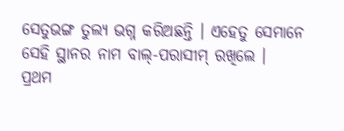ସେତୁଭଙ୍ଗ ତୁଲ୍ୟ ଭଗ୍ନ କରିଅଛନ୍ତି । ଏହେତୁ ସେମାନେ ସେହି ସ୍ଥାନର ନାମ ବାଲ୍-ପରାସୀମ୍ ରଖିଲେ ।
ପ୍ରଥମ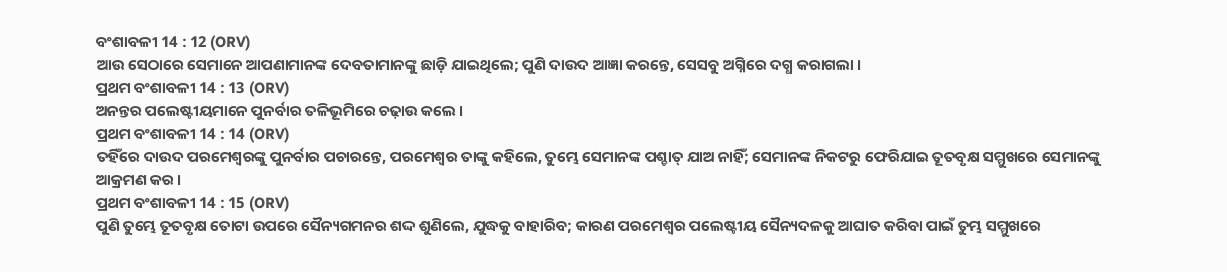ବଂଶାବଳୀ 14 : 12 (ORV)
ଆଉ ସେଠାରେ ସେମାନେ ଆପଣାମାନଙ୍କ ଦେବତାମାନଙ୍କୁ ଛାଡ଼ି ଯାଇଥିଲେ; ପୁଣି ଦାଉଦ ଆଜ୍ଞା କରନ୍ତେ, ସେସବୁ ଅଗ୍ନିରେ ଦଗ୍ଧ କରାଗଲା ।
ପ୍ରଥମ ବଂଶାବଳୀ 14 : 13 (ORV)
ଅନନ୍ତର ପଲେଷ୍ଟୀୟମାନେ ପୁନର୍ବାର ତଳିଭୂମିରେ ଚଢ଼ାଉ କଲେ ।
ପ୍ରଥମ ବଂଶାବଳୀ 14 : 14 (ORV)
ତହିଁରେ ଦାଉଦ ପରମେଶ୍ଵରଙ୍କୁ ପୁନର୍ବାର ପଚାରନ୍ତେ, ପରମେଶ୍ଵର ତାଙ୍କୁ କହିଲେ, ତୁମ୍ଭେ ସେମାନଙ୍କ ପଶ୍ଚାତ୍ ଯାଅ ନାହିଁ; ସେମାନଙ୍କ ନିକଟରୁ ଫେରିଯାଇ ତୂତବୃକ୍ଷ ସମ୍ମୁଖରେ ସେମାନଙ୍କୁ ଆକ୍ରମଣ କର ।
ପ୍ରଥମ ବଂଶାବଳୀ 14 : 15 (ORV)
ପୁଣି ତୁମ୍ଭେ ତୂତବୃକ୍ଷ ତୋଟା ଉପରେ ସୈନ୍ୟଗମନର ଶଦ୍ଦ ଶୁଣିଲେ, ଯୁଦ୍ଧକୁ ବାହାରିବ; କାରଣ ପରମେଶ୍ଵର ପଲେଷ୍ଟୀୟ ସୈନ୍ୟଦଳକୁ ଆଘାତ କରିବା ପାଇଁ ତୁମ୍ଭ ସମ୍ମୁଖରେ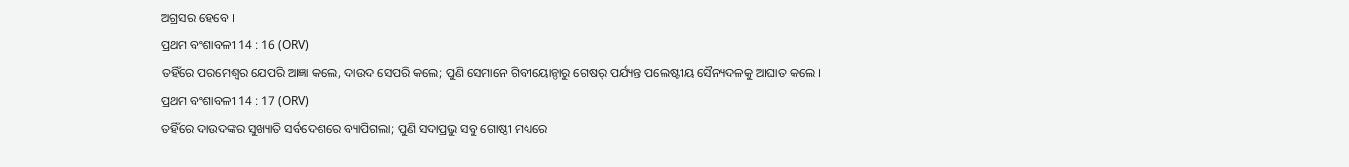ଅଗ୍ରସର ହେବେ ।
ପ୍ରଥମ ବଂଶାବଳୀ 14 : 16 (ORV)
ତହିଁରେ ପରମେଶ୍ଵର ଯେପରି ଆଜ୍ଞା କଲେ, ଦାଉଦ ସେପରି କଲେ; ପୁଣି ସେମାନେ ଗିବୀୟୋନ୍ଠାରୁ ଗେଷର୍ ପର୍ଯ୍ୟନ୍ତ ପଲେଷ୍ଟୀୟ ସୈନ୍ୟଦଳକୁ ଆଘାତ କଲେ ।
ପ୍ରଥମ ବଂଶାବଳୀ 14 : 17 (ORV)
ତହିଁରେ ଦାଉଦଙ୍କର ସୁଖ୍ୟାତି ସର୍ବଦେଶରେ ବ୍ୟାପିଗଲା; ପୁଣି ସଦାପ୍ରଭୁ ସବୁ ଗୋଷ୍ଠୀ ମଧ୍ୟରେ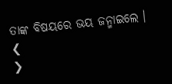ତାଙ୍କ ବିଷୟରେ ଭୟ ଜନ୍ମାଇଲେ ।
❮
❯